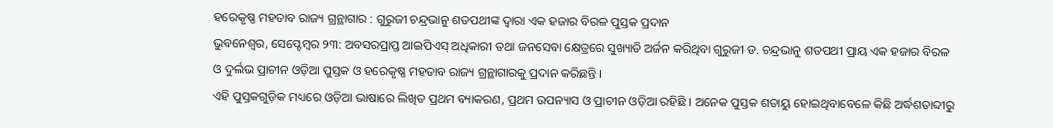ହରେକୃଷ୍ଣ ମହତାବ ରାଜ୍ୟ ଗ୍ରନ୍ଥାଗାର : ଗୁରୁଜୀ ଚନ୍ଦ୍ରଭାନୁ ଶତପଥୀଙ୍କ ଦ୍ବାରା ଏକ ହଜାର ବିରଳ ପୁସ୍ତକ ପ୍ରଦାନ
ଭୁବନେଶ୍ୱର, ସେପ୍ଟେମ୍ବର ୨୩: ଅବସରପ୍ରାପ୍ତ ଆଇପିଏସ୍ ଅଧିକାରୀ ତଥା ଜନସେବା କ୍ଷେତ୍ରରେ ସୁଖ୍ୟାତି ଅର୍ଜନ କରିଥିବା ଗୁରୁଜୀ ଡ. ଚନ୍ଦ୍ରଭାନୁ ଶତପଥୀ ପ୍ରାୟ ଏକ ହଜାର ବିରଳ ଓ ଦୁର୍ଲଭ ପ୍ରାଚୀନ ଓଡ଼ିଆ ପୁସ୍ତକ ଓ ହରେକୃଷ୍ଣ ମହତାବ ରାଜ୍ୟ ଗ୍ରନ୍ଥାଗାରକୁ ପ୍ରଦାନ କରିଛନ୍ତି ।
ଏହି ପୁସ୍ତକଗୁଡ଼ିକ ମଧ୍ୟରେ ଓଡ଼ିଆ ଭାଷାରେ ଲିଖିତ ପ୍ରଥମ ବ୍ୟାକରଣ, ପ୍ରଥମ ଉପନ୍ୟାସ ଓ ପ୍ରାଚୀନ ଓଡ଼ିଆ ରହିଛି । ଅନେକ ପୁସ୍ତକ ଶତାୟୁ ହୋଇଥିବାବେଳେ କିଛି ଅର୍ଦ୍ଧଶତାବ୍ଦୀରୁ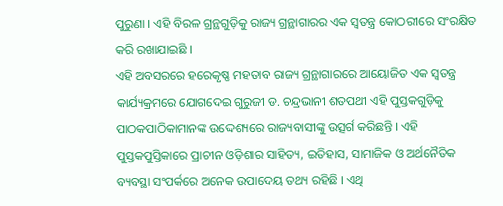ପୁରୁଣା । ଏହି ବିରଳ ଗ୍ରନ୍ଥଗୁଡ଼ିକୁ ରାଜ୍ୟ ଗ୍ରନ୍ଥାଗାରର ଏକ ସ୍ୱତନ୍ତ୍ର କୋଠରୀରେ ସଂରକ୍ଷିତ କରି ରଖାଯାଇଛି ।
ଏହି ଅବସରରେ ହରେକୃଷ୍ଣ ମହତାବ ରାଜ୍ୟ ଗ୍ରନ୍ଥାଗାରରେ ଆୟୋଜିତ ଏକ ସ୍ୱତନ୍ତ୍ର କାର୍ଯ୍ୟକ୍ରମରେ ଯୋଗଦେଇ ଗୁରୁଜୀ ଡ. ଚନ୍ଦ୍ରଭାନୀ ଶତପଥୀ ଏହି ପୁସ୍ତକଗୁଡ଼ିକୁ ପାଠକପାଠିକାମାନଙ୍କ ଉଦ୍ଦେଶ୍ୟରେ ରାଜ୍ୟବାସୀଙ୍କୁ ଉତ୍ସର୍ଗ କରିଛନ୍ତି । ଏହି ପୁସ୍ତକପୁସ୍ତିକାରେ ପ୍ରାଚୀନ ଓଡ଼ିଶାର ସାହିତ୍ୟ, ଇତିହାସ, ସାମାଜିକ ଓ ଅର୍ଥନୈତିକ ବ୍ୟବସ୍ଥା ସଂପର୍କରେ ଅନେକ ଉପାଦେୟ ତଥ୍ୟ ରହିଛି । ଏଥି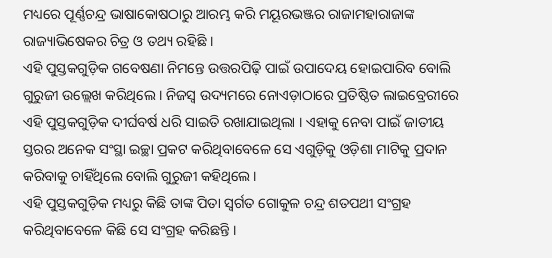ମଧ୍ୟରେ ପୂର୍ଣ୍ଣଚନ୍ଦ୍ର ଭାଷାକୋଷଠାରୁ ଆରମ୍ଭ କରି ମୟୂରଭଞ୍ଜର ରାଜାମହାରାଜାଙ୍କ ରାଜ୍ୟାଭିଷେକର ଚିତ୍ର ଓ ତଥ୍ୟ ରହିଛି ।
ଏହି ପୁସ୍ତକଗୁଡ଼ିକ ଗବେଷଣା ନିମନ୍ତେ ଉତ୍ତରପିଢ଼ି ପାଇଁ ଉପାଦେୟ ହୋଇପାରିବ ବୋଲି ଗୁରୁଜୀ ଉଲ୍ଲେଖ କରିଥିଲେ । ନିଜସ୍ୱ ଉଦ୍ୟମରେ ନୋଏଡ଼ାଠାରେ ପ୍ରତିଷ୍ଠିତ ଲାଇବ୍ରେରୀରେ ଏହି ପୁସ୍ତକଗୁଡ଼ିକ ଦୀର୍ଘବର୍ଷ ଧରି ସାଇତି ରଖାଯାଇଥିଲା । ଏହାକୁ ନେବା ପାଇଁ ଜାତୀୟ ସ୍ତରର ଅନେକ ସଂସ୍ଥା ଇଚ୍ଛା ପ୍ରକଟ କରିଥିବାବେଳେ ସେ ଏଗୁଡ଼ିକୁ ଓଡ଼ିଶା ମାଟିକୁ ପ୍ରଦାନ କରିବାକୁ ଚାହିଁଥିଲେ ବୋଲି ଗୁରୁଜୀ କହିଥିଲେ ।
ଏହି ପୁସ୍ତକଗୁଡ଼ିକ ମଧ୍ୟରୁ କିଛି ତାଙ୍କ ପିତା ସ୍ୱର୍ଗତ ଗୋକୁଳ ଚନ୍ଦ୍ର ଶତପଥୀ ସଂଗ୍ରହ କରିଥିବାବେଳେ କିଛି ସେ ସଂଗ୍ରହ କରିଛନ୍ତି ।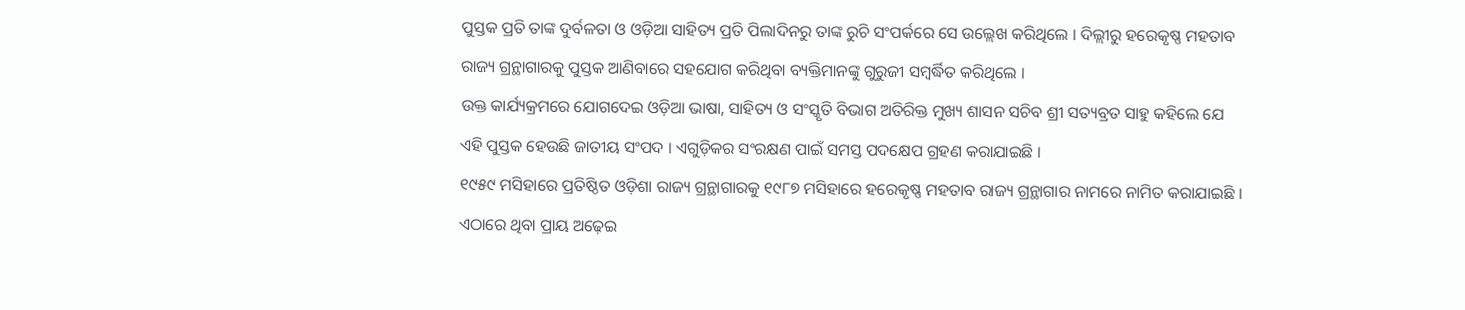ପୁସ୍ତକ ପ୍ରତି ତାଙ୍କ ଦୁର୍ବଳତା ଓ ଓଡ଼ିଆ ସାହିତ୍ୟ ପ୍ରତି ପିଲାଦିନରୁ ତାଙ୍କ ରୁଚି ସଂପର୍କରେ ସେ ଉଲ୍ଲେଖ କରିଥିଲେ । ଦିଲ୍ଲୀରୁ ହରେକୃଷ୍ଣ ମହତାବ ରାଜ୍ୟ ଗ୍ରନ୍ଥାଗାରକୁ ପୁସ୍ତକ ଆଣିବାରେ ସହଯୋଗ କରିଥିବା ବ୍ୟକ୍ତିମାନଙ୍କୁ ଗୁରୁଜୀ ସମ୍ବର୍ଦ୍ଧିତ କରିଥିଲେ ।
ଉକ୍ତ କାର୍ଯ୍ୟକ୍ରମରେ ଯୋଗଦେଇ ଓଡ଼ିଆ ଭାଷା, ସାହିତ୍ୟ ଓ ସଂସ୍କୃତି ବିଭାଗ ଅତିରିକ୍ତ ମୁଖ୍ୟ ଶାସନ ସଚିବ ଶ୍ରୀ ସତ୍ୟବ୍ରତ ସାହୁ କହିଲେ ଯେ ଏହି ପୁସ୍ତକ ହେଉଛି ଜାତୀୟ ସଂପଦ । ଏଗୁଡ଼ିକର ସଂରକ୍ଷଣ ପାଇଁ ସମସ୍ତ ପଦକ୍ଷେପ ଗ୍ରହଣ କରାଯାଇଛି ।
୧୯୫୯ ମସିହାରେ ପ୍ରତିଷ୍ଠିତ ଓଡ଼ିଶା ରାଜ୍ୟ ଗ୍ରନ୍ଥାଗାରକୁ ୧୯୮୭ ମସିହାରେ ହରେକୃଷ୍ଣ ମହତାବ ରାଜ୍ୟ ଗ୍ରନ୍ଥାଗାର ନାମରେ ନାମିତ କରାଯାଇଛି । ଏଠାରେ ଥିବା ପ୍ରାୟ ଅଢ଼େଇ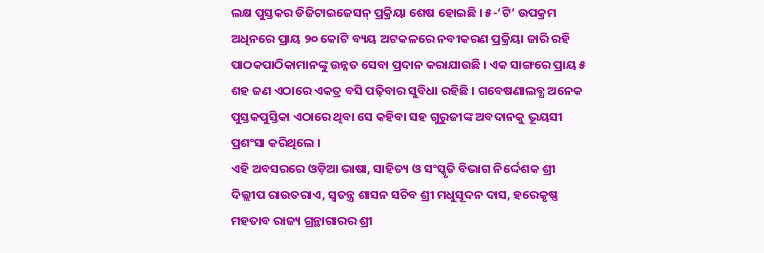ଲକ୍ଷ ପୁସ୍ତକର ଡିଜିଟାଇଜେସନ୍ ପ୍ରକ୍ରିୟା ଶେଷ ହୋଇଛି । ୫-‘ଟି’ ଉପକ୍ରମ ଅଧିନରେ ପ୍ରାୟ ୨୦ କୋଟି ବ୍ୟୟ ଅଟକଳରେ ନବୀକରଣ ପ୍ରକ୍ରିୟା ଜାରି ରହି ପାଠକପାଠିକାମାନଙ୍କୁ ଉନ୍ନତ ସେବା ପ୍ରଦାନ କରାଯାଉଛି । ଏକ ସାଙ୍ଗରେ ପ୍ରାୟ ୫ ଶହ ଜଣ ଏଠାରେ ଏକତ୍ର ବସି ପଢ଼ିବାର ସୁବିଧା ରହିଛି । ଗବେଷଣାଲବ୍ଧ ଅନେକ ପୁସ୍ତକପୁସ୍ତିକା ଏଠାରେ ଥିବା ସେ କହିବା ସହ ଗୁରୁଜୀଙ୍କ ଅବଦାନକୁ ଭୂୟସୀ ପ୍ରଶଂସା କରିଥିଲେ ।
ଏହି ଅବସରରେ ଓଡ଼ିଆ ଭାଷା, ସାହିତ୍ୟ ଓ ସଂସ୍କୃତି ବିଭାଗ ନିର୍ଦ୍ଦେଶକ ଶ୍ରୀ ଦିଲ୍ଲୀପ ରାଉତରାଏ, ସ୍ୱତନ୍ତ୍ର ଶାସନ ସଚିବ ଶ୍ରୀ ମଧୁସୂଦନ ଦାସ, ହରେକୃଷ୍ଣ ମହତାବ ରାଜ୍ୟ ଗ୍ରନ୍ଥାଗାରର ଶ୍ରୀ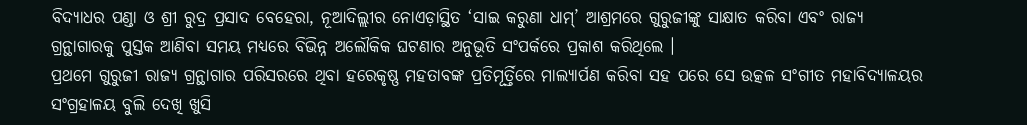ବିଦ୍ୟାଧର ପଣ୍ଡା ଓ ଶ୍ରୀ ରୁଦ୍ର ପ୍ରସାଦ ବେହେରା, ନୂଆଦିଲ୍ଲୀର ନୋଏଡ଼ାସ୍ଥିତ ‘ସାଇ କରୁଣା ଧାମ୍’ ଆଶ୍ରମରେ ଗୁରୁଜୀଙ୍କୁ ସାକ୍ଷାତ କରିବା ଏବଂ ରାଜ୍ୟ ଗ୍ରନ୍ଥାଗାରକୁ ପୁସ୍ତକ ଆଣିବା ସମୟ ମଧ୍ୟରେ ବିଭିନ୍ନ ଅଲୌକିକ ଘଟଣାର ଅନୁଭୂତି ସଂପର୍କରେ ପ୍ରକାଶ କରିଥିଲେ ।
ପ୍ରଥମେ ଗୁରୁଜୀ ରାଜ୍ୟ ଗ୍ରନ୍ଥାଗାର ପରିସରରେ ଥିବା ହରେକୃଷ୍ଣ ମହତାବଙ୍କ ପ୍ରତିମୂର୍ତ୍ତିରେ ମାଲ୍ୟାର୍ପଣ କରିବା ସହ ପରେ ସେ ଉତ୍କଳ ସଂଗୀତ ମହାବିଦ୍ୟାଳୟର ସଂଗ୍ରହାଳୟ ବୁଲି ଦେଖି ଖୁସି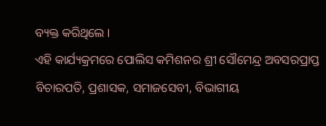ବ୍ୟକ୍ତ କରିଥିଲେ ।
ଏହି କାର୍ଯ୍ୟକ୍ରମରେ ପୋଲିସ କମିଶନର ଶ୍ରୀ ସୌମେନ୍ଦ୍ର ଅବସରପ୍ରାପ୍ତ ବିଚାରପତି, ପ୍ରଶାସକ, ସମାଜସେବୀ, ବିଭାଗୀୟ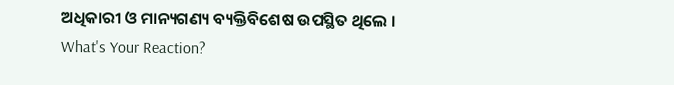ଅଧିକାରୀ ଓ ମାନ୍ୟଗଣ୍ୟ ବ୍ୟକ୍ତିବିଶେଷ ଉପସ୍ଥିତ ଥିଲେ ।
What's Your Reaction?